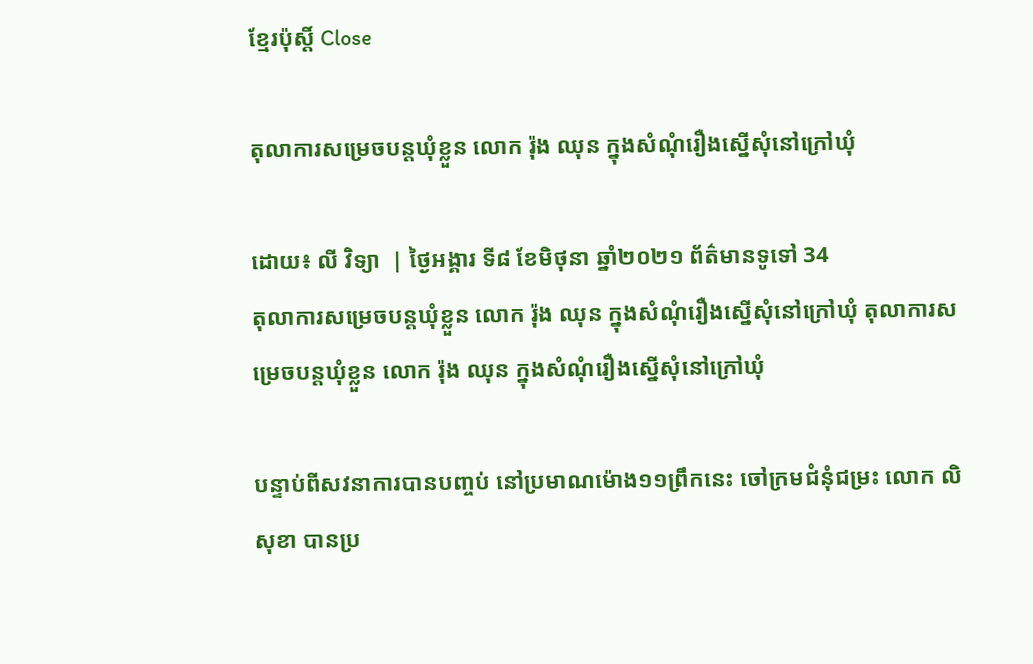ខ្មែរប៉ុស្ដិ៍ Close

តុលាការសម្រេចបន្តឃុំខ្លួន លោក រ៉ុង ឈុន ក្នុងសំណុំរឿងស្នើសុំនៅក្រៅឃុំ

ដោយ៖ លី វិទ្យា  | ថ្ងៃអង្គារ ទី៨ ខែមិថុនា ឆ្នាំ២០២១ ព័ត៌មានទូទៅ 34
តុលាការសម្រេចបន្តឃុំខ្លួន លោក រ៉ុង ឈុន ក្នុងសំណុំរឿងស្នើសុំនៅក្រៅឃុំ តុលាការសម្រេចបន្តឃុំខ្លួន លោក រ៉ុង ឈុន ក្នុងសំណុំរឿងស្នើសុំនៅក្រៅឃុំ

បន្ទាប់ពីសវនាការបានបញ្ចប់ នៅប្រមាណម៉ោង១១ព្រឹកនេះ ចៅក្រមជំនុំជម្រះ លោក លិ សុខា បានប្រ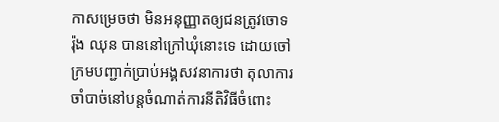កាសម្រេចថា មិនអនុញ្ញាតឲ្យជនត្រូវចោទ រ៉ុង ឈុន បាននៅក្រៅឃុំនោះទេ ដោយចៅក្រមបញ្ជាក់ប្រាប់អង្គសវនាការថា តុលាការចាំបាច់នៅបន្តចំណាត់ការនីតិវិធីចំពោះ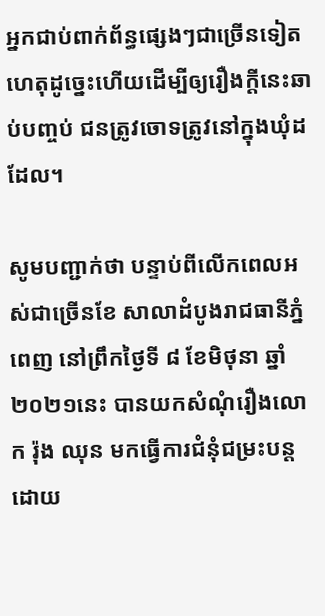អ្នកជាប់ពាក់ព័ន្ធផ្សេងៗជាច្រើនទៀត ហេតុដូច្នេះហើយដើម្បីឲ្យរឿងក្តីនេះឆាប់បញ្ចប់ ជនត្រូវចោទត្រូវនៅក្នុងឃុំដដែល។

សូមបញ្ជាក់ថា បន្ទាប់ពីលើកពេលអស់ជាច្រើនខែ សាលាដំបូងរាជធានីភ្នំពេញ នៅព្រឹកថ្ងៃទី ៨ ខែមិថុនា ឆ្នាំ២០២១នេះ បានយកសំណុំរឿងលោក រ៉ុង ឈុន មកធ្វើការជំនុំជម្រះបន្ត ដោយ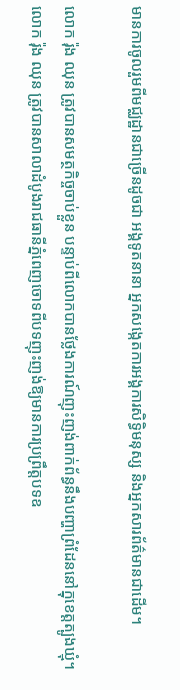មានការចូលរួមពីមជ្ឈដ្ឋានជាច្រើនដូចជា អង្គទូតនានា អ្នកសង្កេតការអង្គការសិទ្ធិមនុស្ស និងអ្នកសារព័ត៌មានជាដើម។

លោក រ៉ុង ឈុន ត្រូវបានសមត្ថកិច្ចចាប់ខ្លួន បន្ទាប់ពីលោកបានថ្លែងការណ៍ញុះញង់ពាក់ព័ន្ធនឹងបញ្ហាព្រំដែននៅក្នុខេត្តត្បូងឃ្មុំ។ លោក រ៉ុង ឈុន ត្រូវបានសាលាដំបូងរាជធានីភ្នំពេញចោទពីបទញុះញង់ឱ្យមានការប្រព្រឹត្តបទឧ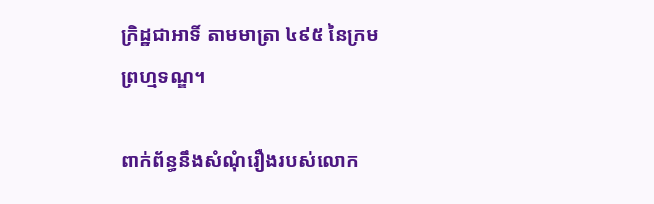ក្រិដ្ឋជាអាទិ៍ តាមមាត្រា ៤៩៥ នៃក្រមព្រហ្មទណ្ឌ។

ពាក់ព័ន្ធនឹងសំណុំរឿងរបស់លោក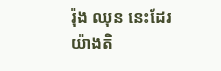រ៉ុង ឈុន នេះដែរ យ៉ាងតិ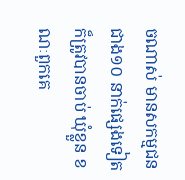ចណាស់ មានសកម្មជនជាង១០ នាក់ផ្សេងទៀត ក៏ត្រូវបានចាប់ ឃុំខ្លួន ខណៈពួកគេ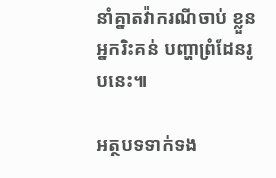នាំគ្នាតវ៉ាករណីចាប់ ខ្លួន អ្នករិះគន់ បញ្ហាព្រំដែនរូបនេះ៕

អត្ថបទទាក់ទង